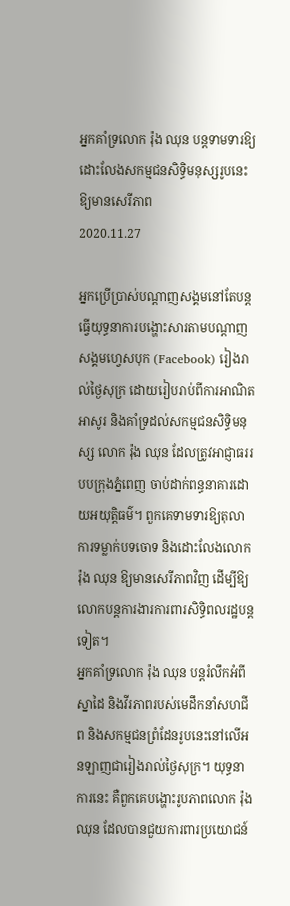អ្នកគាំទ្រលោក រ៉ុង ឈុន បន្តទាមទារឱ្យដោះលែងសកម្មជនសិទ្ធិមនុស្សរូបនេះឱ្យមានសេរីភាព
2020.11.27

អ្នកប្រើប្រាស់បណ្ដាញសង្គមនៅតែបន្ត ធ្វើយុទ្ធនាការបង្ហោះសារតាមបណ្ដាញសង្គមហ្វេសបុក (Facebook) រៀងរាល់ថ្ងៃសុក្រ ដោយរៀបរាប់ពីការអាណិតអាសូរ និងគាំទ្រដល់សកម្មជនសិទ្ធិមនុស្ស លោក រ៉ុង ឈុន ដែលត្រូវអាជ្ញាធររបបក្រុងភ្នំពេញ ចាប់ដាក់ពន្ធនាគារដោយអយុត្តិធម៌។ ពួកគេទាមទារឱ្យតុលាការទម្លាក់បទចោទ និងដោះលែងលោក រ៉ុង ឈុន ឱ្យមានសេរីភាពវិញ ដើម្បីឱ្យលោកបន្តការងារការពារសិទ្ធិពលរដ្ឋបន្តទៀត។
អ្នកគាំទ្រលោក រ៉ុង ឈុន បន្តរំលឹកអំពីស្នាដៃ និងវីរភាពរបស់មេដឹកនាំសហជីព និងសកម្មជនព្រំដែនរូបនេះនៅលើអនឡាញជារៀងរាល់ថ្ងៃសុក្រ។ យុទ្ធនាការនេះ គឺពួកគេបង្ហោះរូបភាពលោក រ៉ុង ឈុន ដែលបានជួយការពារប្រយោជន៍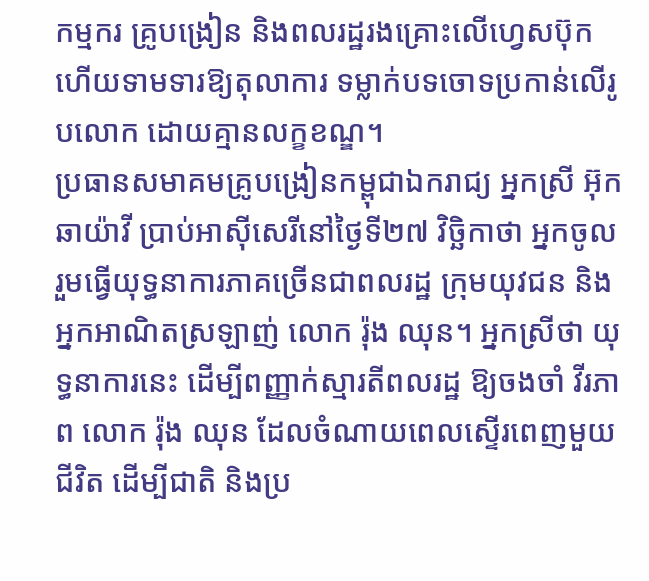កម្មករ គ្រូបង្រៀន និងពលរដ្ឋរងគ្រោះលើហ្វេសប៊ុក ហើយទាមទារឱ្យតុលាការ ទម្លាក់បទចោទប្រកាន់លើរូបលោក ដោយគ្មានលក្ខខណ្ឌ។
ប្រធានសមាគមគ្រូបង្រៀនកម្ពុជាឯករាជ្យ អ្នកស្រី អ៊ុក ឆាយ៉ាវី ប្រាប់អាស៊ីសេរីនៅថ្ងៃទី២៧ វិច្ឆិកាថា អ្នកចូលរួមធ្វើយុទ្ធនាការភាគច្រើនជាពលរដ្ឋ ក្រុមយុវជន និង អ្នកអាណិតស្រឡាញ់ លោក រ៉ុង ឈុន។ អ្នកស្រីថា យុទ្ធនាការនេះ ដើម្បីពញ្ញាក់ស្មារតីពលរដ្ឋ ឱ្យចងចាំ វីរភាព លោក រ៉ុង ឈុន ដែលចំណាយពេលស្ទើរពេញមួយជីវិត ដើម្បីជាតិ និងប្រ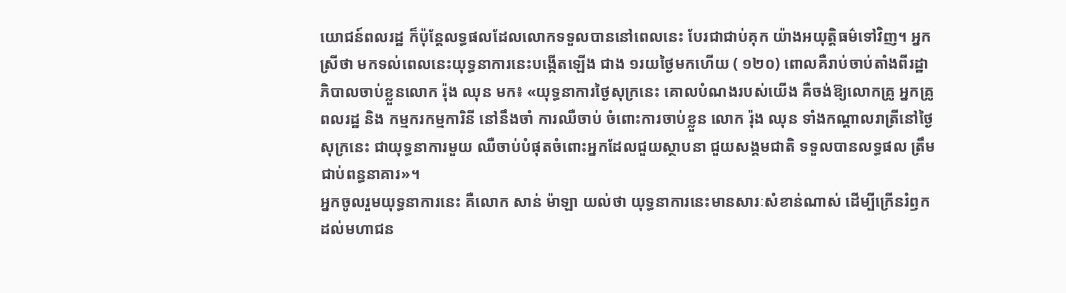យោជន៍ពលរដ្ឋ ក៏ប៉ុន្តែលទ្ធផលដែលលោកទទួលបាននៅពេលនេះ បែរជាជាប់គុក យ៉ាងអយុត្តិធម៌ទៅវិញ។ អ្នកស្រីថា មកទល់ពេលនេះយុទ្ធនាការនេះបង្កើតឡើង ជាង ១រយថ្ងៃមកហើយ ( ១២០) ពោលគឺរាប់ចាប់តាំងពីរដ្ឋាភិបាលចាប់ខ្លួនលោក រ៉ុង ឈុន មក៖ «យុទ្ធនាការថ្ងៃសុក្រនេះ គោលបំណងរបស់យើង គឺចង់ឱ្យលោកគ្រូ អ្នកគ្រូ ពលរដ្ឋ និង កម្មករកម្មការិនី នៅនឹងចាំ ការឈឺចាប់ ចំពោះការចាប់ខ្លួន លោក រ៉ុង ឈុន ទាំងកណ្តាលរាត្រីនៅថ្ងៃសុក្រនេះ ជាយុទ្ធនាការមួយ ឈឺចាប់បំផុតចំពោះអ្នកដែលជួយស្ថាបនា ជួយសង្គមជាតិ ទទួលបានលទ្ធផល ត្រឹមជាប់ពន្ធនាគារ»។
អ្នកចូលរួមយុទ្ធនាការនេះ គឺលោក សាន់ ម៉ាឡា យល់ថា យុទ្ធនាការនេះមានសារៈសំខាន់ណាស់ ដើម្បីក្រើនរំឭកដល់មហាជន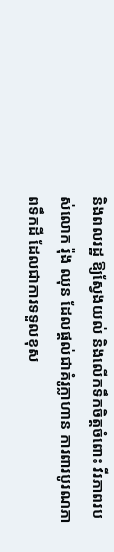និងពលរដ្ឋ ឱ្យស្វែងយល់ និងលើកទឹកចិត្តចំពោះ វីរភាពរបស់លោក រ៉ុង ឈុន ដែលផ្ដល់ជាគំរូក្លាហាន ការពារបូរណភាពទឹកដី ដែលជាការទទួលខុស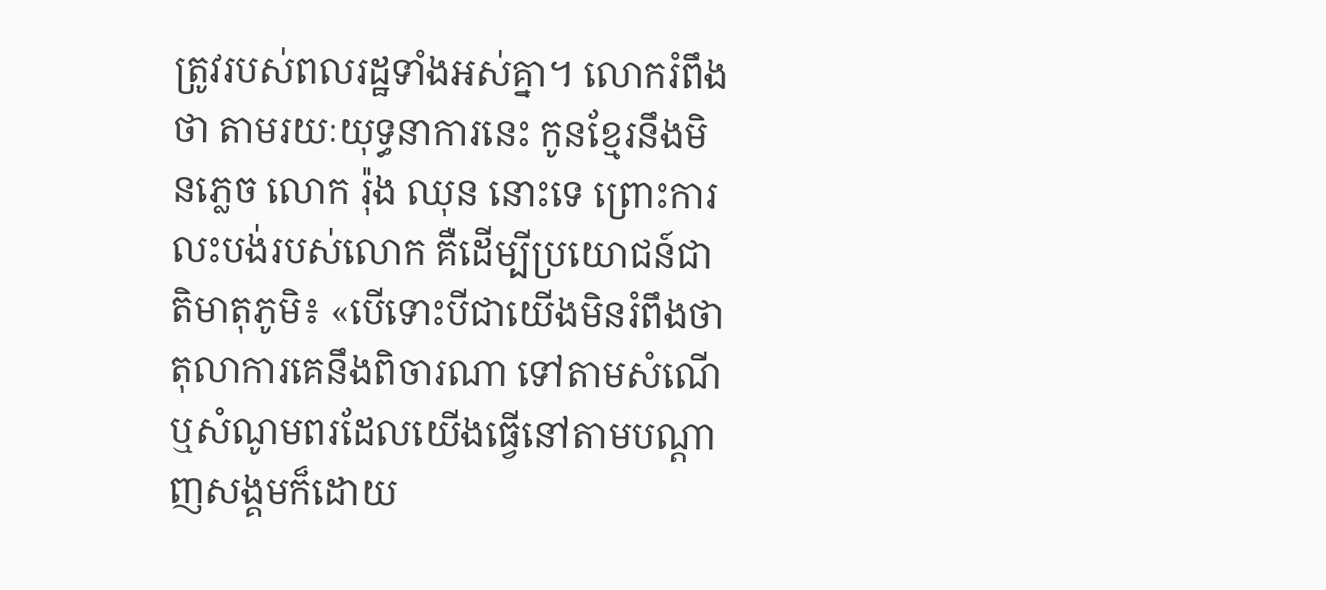ត្រូវរបស់ពលរដ្ឋទាំងអស់គ្នា។ លោករំពឹងថា តាមរយៈយុទ្ធនាការនេះ កូនខ្មែរនឹងមិនភ្លេច លោក រ៉ុង ឈុន នោះទេ ព្រោះការលះបង់របស់លោក គឺដើម្បីប្រយោជន៍ជាតិមាតុភូមិ៖ «បើទោះបីជាយើងមិនរំពឹងថា តុលាការគេនឹងពិចារណា ទៅតាមសំណើ ឬសំណូមពរដែលយើងធ្វើនៅតាមបណ្ដាញសង្គមក៏ដោយ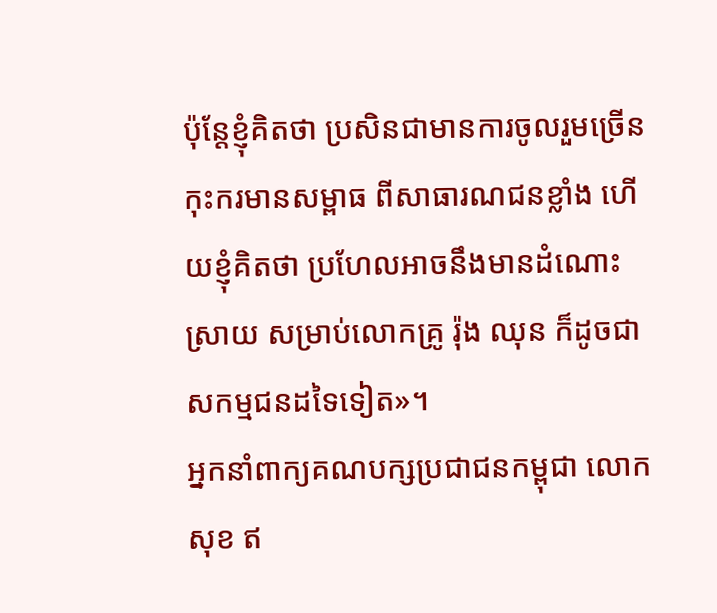ប៉ុន្តែខ្ញុំគិតថា ប្រសិនជាមានការចូលរួមច្រើនកុះករមានសម្ពាធ ពីសាធារណជនខ្លាំង ហើយខ្ញុំគិតថា ប្រហែលអាចនឹងមានដំណោះស្រាយ សម្រាប់លោកគ្រូ រ៉ុង ឈុន ក៏ដូចជាសកម្មជនដទៃទៀត»។
អ្នកនាំពាក្យគណបក្សប្រជាជនកម្ពុជា លោក សុខ ឥ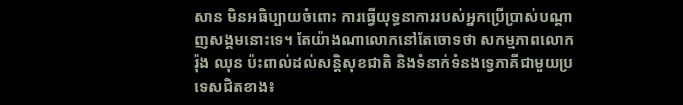សាន មិនអធិប្បាយចំពោះ ការធ្វើយុទ្ធនាការរបស់អ្នកប្រើប្រាស់បណ្ដាញសង្គមនោះទេ។ តែយ៉ាងណាលោកនៅតែចោទថា សកម្មភាពលោក រ៉ុង ឈុន ប៉ះពាល់ដល់សន្តិសុខជាតិ និងទំនាក់ទំនងទ្វេភាគីជាមួយប្រទេសជិតខាង៖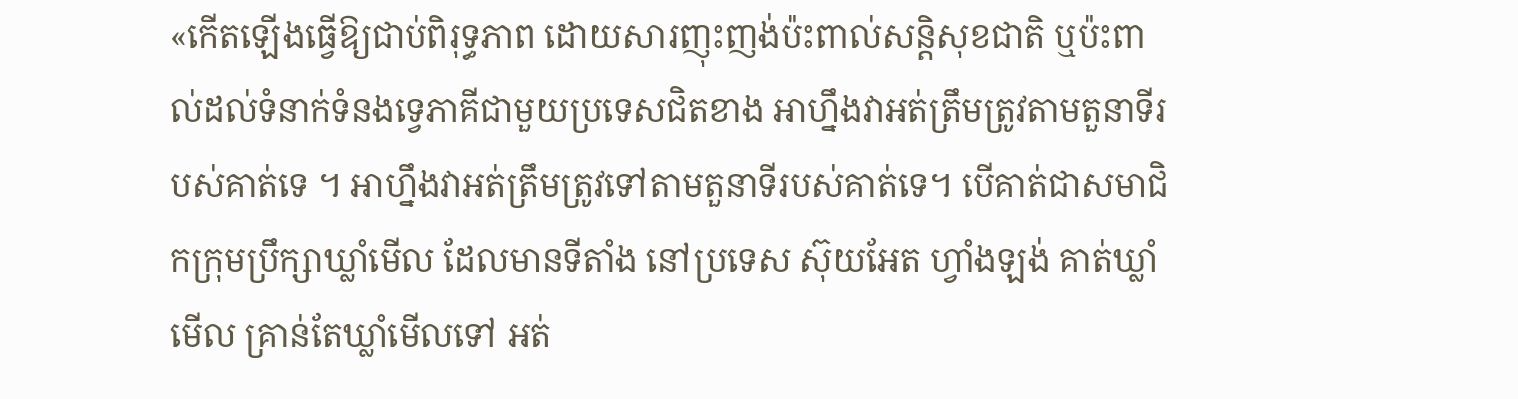«កើតឡើងធ្វើឱ្យជាប់ពិរុទ្ធភាព ដោយសារញុះញង់ប៉ះពាល់សន្តិសុខជាតិ ឬប៉ះពាល់ដល់ទំនាក់ទំនងទ្វេភាគីជាមួយប្រទេសជិតខាង អាហ្នឹងវាអត់ត្រឹមត្រូវតាមតួនាទីរបស់គាត់ទេ ។ អាហ្នឹងវាអត់ត្រឹមត្រូវទៅតាមតួនាទីរបស់គាត់ទេ។ បើគាត់ជាសមាជិកក្រុមប្រឹក្សាឃ្លាំមើល ដែលមានទីតាំង នៅប្រទេស ស៊ុយអែត ហ្វាំងឡង់ គាត់ឃ្លាំមើល គ្រាន់តែឃ្លាំមើលទៅ អត់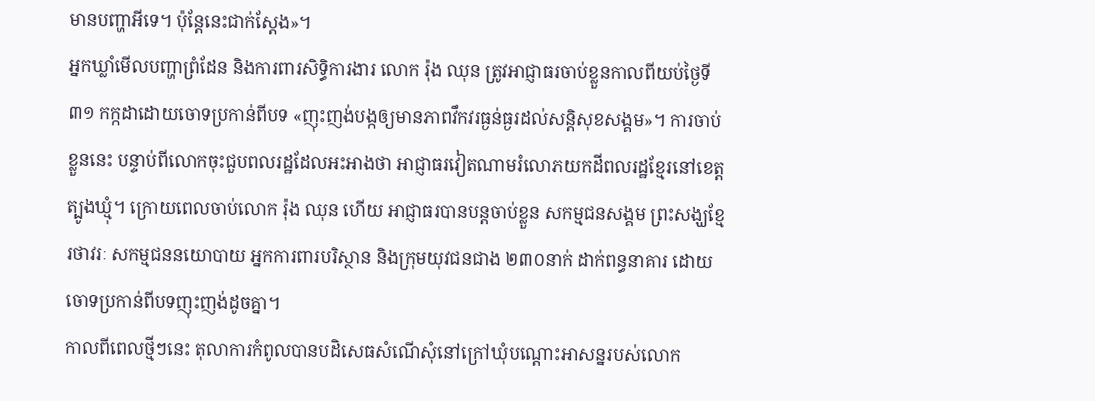មានបញ្ហាអីទេ។ ប៉ុន្តែនេះជាក់ស្ដែង»។
អ្នកឃ្លាំមើលបញ្ហាព្រំដែន និងការពារសិទ្ធិការងារ លោក រ៉ុង ឈុន ត្រូវអាជ្ញាធរចាប់ខ្លួនកាលពីយប់ថ្ងៃទី៣១ កក្កដាដោយចោទប្រកាន់ពីបទ «ញុះញង់បង្កឲ្យមានភាពវឹកវរធ្ងន់ធ្ងរដល់សន្តិសុខសង្គម»។ ការចាប់ខ្លួននេះ បន្ទាប់ពីលោកចុះជួបពលរដ្ឋដែលអះអាងថា អាជ្ញាធរវៀតណាមរំលោភយកដីពលរដ្ឋខ្មែរនៅខេត្តត្បូងឃ្មុំ។ ក្រោយពេលចាប់លោក រ៉ុង ឈុន ហើយ អាជ្ញាធរបានបន្តចាប់ខ្លួន សកម្មជនសង្គម ព្រះសង្ឃខ្មែរថាវរៈ សកម្មជននយោបាយ អ្នកការពារបរិស្ថាន និងក្រុមយុវជនជាង ២៣០នាក់ ដាក់ពន្ធនាគារ ដោយចោទប្រកាន់ពីបទញុះញង់ដូចគ្នា។
កាលពីពេលថ្មីៗនេះ តុលាការកំពូលបានបដិសេធសំណើសុំនៅក្រៅឃុំបណ្ដោះអាសន្នរបស់លោក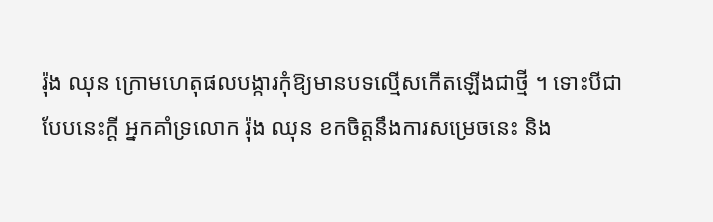រ៉ុង ឈុន ក្រោមហេតុផលបង្ការកុំឱ្យមានបទល្មើសកើតឡើងជាថ្មី ។ ទោះបីជាបែបនេះក្ដី អ្នកគាំទ្រលោក រ៉ុង ឈុន ខកចិត្តនឹងការសម្រេចនេះ និង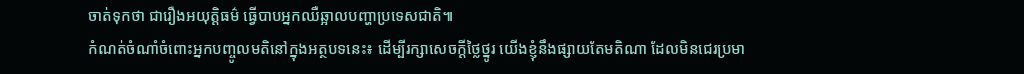ចាត់ទុកថា ជារឿងអយុត្តិធម៌ ធ្វើបាបអ្នកឈឺឆ្អាលបញ្ហាប្រទេសជាតិ៕
កំណត់ចំណាំចំពោះអ្នកបញ្ចូលមតិនៅក្នុងអត្ថបទនេះ៖ ដើម្បីរក្សាសេចក្ដីថ្លៃថ្នូរ យើងខ្ញុំនឹងផ្សាយតែមតិណា ដែលមិនជេរប្រមា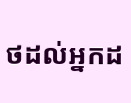ថដល់អ្នកដ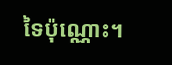ទៃប៉ុណ្ណោះ។